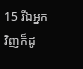15 រីឯអ្នកវិញក៏ដូ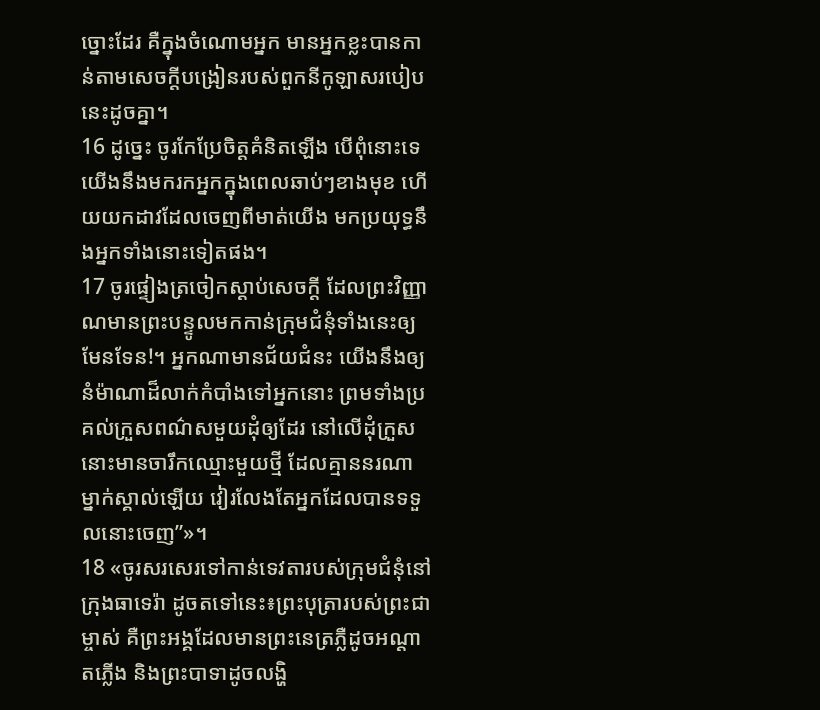ច្នោះដែរ គឺក្នុងចំណោមអ្នក មានអ្នកខ្លះបានកាន់តាមសេចក្ដីបង្រៀនរបស់ពួកនីកូឡាសរបៀបនេះដូចគ្នា។
16 ដូច្នេះ ចូរកែប្រែចិត្តគំនិតឡើង បើពុំនោះទេ យើងនឹងមករកអ្នកក្នុងពេលឆាប់ៗខាងមុខ ហើយយកដាវដែលចេញពីមាត់យើង មកប្រយុទ្ធនឹងអ្នកទាំងនោះទៀតផង។
17 ចូរផ្ទៀងត្រចៀកស្ដាប់សេចក្ដី ដែលព្រះវិញ្ញាណមានព្រះបន្ទូលមកកាន់ក្រុមជំនុំទាំងនេះឲ្យមែនទែន!។ អ្នកណាមានជ័យជំនះ យើងនឹងឲ្យនំម៉ាណាដ៏លាក់កំបាំងទៅអ្នកនោះ ព្រមទាំងប្រគល់ក្រួសពណ៌សមួយដុំឲ្យដែរ នៅលើដុំក្រួសនោះមានចារឹកឈ្មោះមួយថ្មី ដែលគ្មាននរណាម្នាក់ស្គាល់ឡើយ វៀរលែងតែអ្នកដែលបានទទួលនោះចេញ”»។
18 «ចូរសរសេរទៅកាន់ទេវតារបស់ក្រុមជំនុំនៅក្រុងធាទេរ៉ា ដូចតទៅនេះ៖ព្រះបុត្រារបស់ព្រះជាម្ចាស់ គឺព្រះអង្គដែលមានព្រះនេត្រភ្លឺដូចអណ្ដាតភ្លើង និងព្រះបាទាដូចលង្ហិ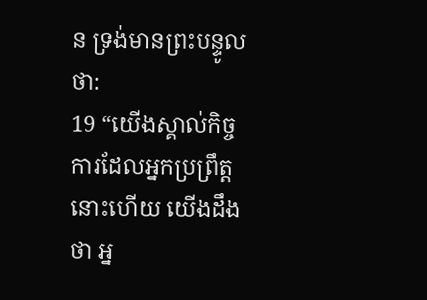ន ទ្រង់មានព្រះបន្ទូលថា:
19 “យើងស្គាល់កិច្ចការដែលអ្នកប្រព្រឹត្តនោះហើយ យើងដឹងថា អ្ន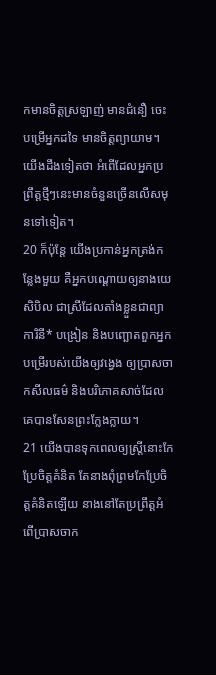កមានចិត្តស្រឡាញ់ មានជំនឿ ចេះបម្រើអ្នកដទៃ មានចិត្តព្យាយាម។ យើងដឹងទៀតថា អំពើដែលអ្នកប្រព្រឹត្តថ្មីៗនេះមានចំនួនច្រើនលើសមុនទៅទៀត។
20 ក៏ប៉ុន្តែ យើងប្រកាន់អ្នកត្រង់កន្លែងមួយ គឺអ្នកបណ្ដោយឲ្យនាងយេសិបិល ជាស្រីដែលតាំងខ្លួនជាព្យាការិនី* បង្រៀន និងបញ្ឆោតពួកអ្នកបម្រើរបស់យើងឲ្យវង្វេង ឲ្យប្រាសចាកសីលធម៌ និងបរិភោគសាច់ដែលគេបានសែនព្រះក្លែងក្លាយ។
21 យើងបានទុកពេលឲ្យស្ត្រីនោះកែប្រែចិត្តគំនិត តែនាងពុំព្រមកែប្រែចិត្តគំនិតឡើយ នាងនៅតែប្រព្រឹត្តអំពើប្រាសចាក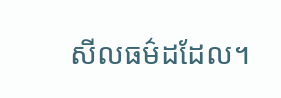សីលធម៌ដដែល។